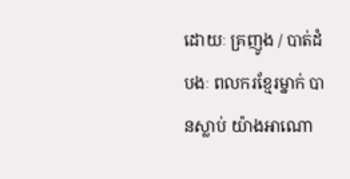ដោយៈ គ្រញូង / បាត់ដំបងៈ ពលករខ្មែរម្នាក់ បានស្លាប់ យ៉ាងអាណោ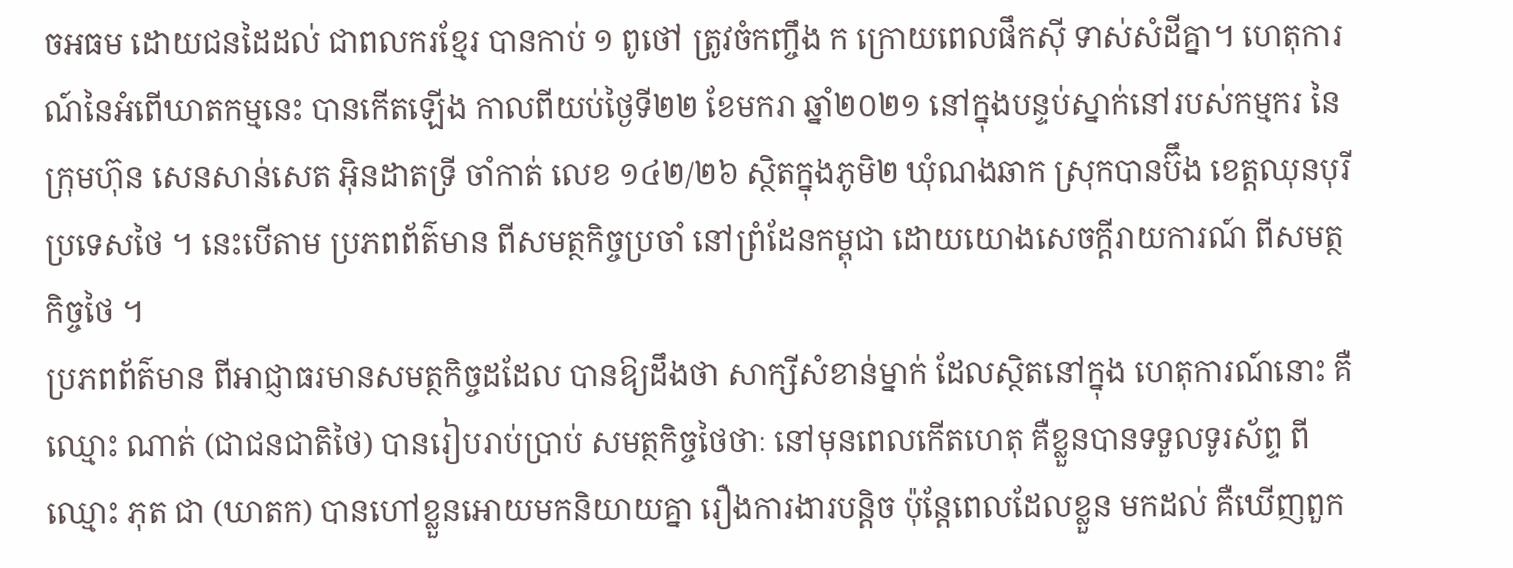ចអធម ដោយជនដៃដល់ ជាពលករខ្មែរ បានកាប់ ១ ពូថៅ ត្រូវចំកញ្ចឹង ក ក្រោយពេលផឹកស៊ី ទាស់សំដីគ្នា។ ហេតុការណ៍នៃអំពើឃាតកម្មនេះ បានកើតឡើង កាលពីយប់ថ្ងៃទី២២ ខែមករា ឆ្នាំ២០២១ នៅក្នុងបន្ទប់ស្នាក់នៅរបស់កម្មករ នៃក្រុមហ៊ុន សេនសាន់សេត អ៊ិនដាតទ្រី ចាំកាត់ លេខ ១៤២/២៦ ស្ថិតក្នុងភូមិ២ ឃុំណងឆាក ស្រុកបានប៊ឹង ខេត្តឈុនបុរី ប្រទេសថៃ ។ នេះបើតាម ប្រភពព័ត៌មាន ពីសមត្ថកិច្ចប្រចាំ នៅព្រំដែនកម្ពុជា ដោយយោងសេចក្ដីរាយការណ៍ ពីសមត្ថកិច្ចថៃ ។
ប្រភពព័ត៌មាន ពីអាជ្ញាធរមានសមត្ថកិច្ចដដែល បានឱ្យដឹងថា សាក្សីសំខាន់ម្នាក់ ដែលស្ថិតនៅក្នុង ហេតុការណ៍នោះ គឺឈ្មោះ ណាត់ (ជាជនជាតិថៃ) បានរៀបរាប់ប្រាប់ សមត្ថកិច្ចថៃថាៈ នៅមុនពេលកើតហេតុ គឺខ្លួនបានទទួលទូរស័ព្ទ ពីឈ្មោះ ភុត ជា (ឃាតក) បានហៅខ្លួនអោយមកនិយាយគ្នា រឿងការងារបន្តិច ប៉ុន្តែពេលដែលខ្លួន មកដល់ គឺឃើញពួក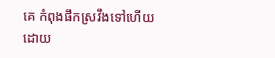គេ កំពុងផឹកស្រវឹងទៅហើយ ដោយ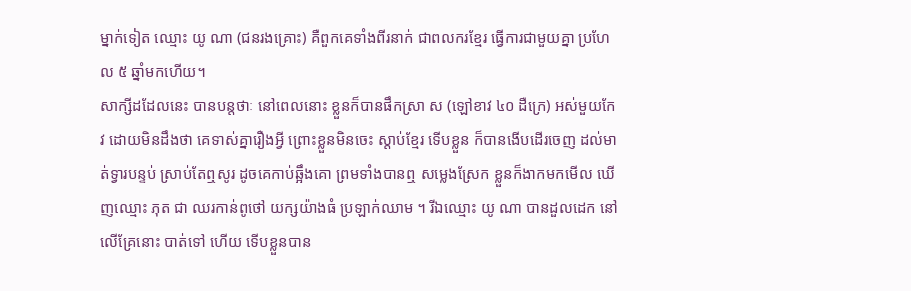ម្នាក់ទៀត ឈ្មោះ យូ ណា (ជនរងគ្រោះ) គឺពួកគេទាំងពីរនាក់ ជាពលករខ្មែរ ធ្វើការជាមួយគ្នា ប្រហែល ៥ ឆ្នាំមកហើយ។
សាក្សីដដែលនេះ បានបន្តថាៈ នៅពេលនោះ ខ្លួនក៏បានផឹកស្រា ស (ឡៅខាវ ៤០ ដឺក្រេ) អស់មួយកែវ ដោយមិនដឹងថា គេទាស់គ្នារឿងអ្វី ព្រោះខ្លួនមិនចេះ ស្តាប់ខ្មែរ ទើបខ្លួន ក៏បានងើបដើរចេញ ដល់មាត់ទ្វារបន្ទប់ ស្រាប់តែឮសូរ ដូចគេកាប់ឆ្អឹងគោ ព្រមទាំងបានឮ សម្លេងស្រែក ខ្លួនក៏ងាកមកមើល ឃើញឈ្មោះ ភុត ជា ឈរកាន់ពូថៅ យក្សយ៉ាងធំ ប្រឡាក់ឈាម ។ រីឯឈ្មោះ យូ ណា បានដួលដេក នៅលើគ្រែនោះ បាត់ទៅ ហើយ ទើបខ្លួនបាន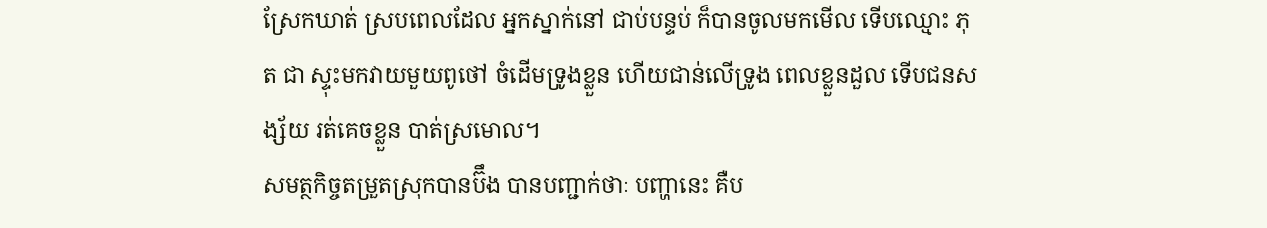ស្រែកឃាត់ ស្របពេលដែល អ្នកស្នាក់នៅ ជាប់បន្ទប់ ក៏បានចូលមកមើល ទើបឈ្មោះ ភុត ជា ស្ទុះមកវាយមួយពូថៅ ចំដើមទ្រូងខ្លួន ហើយជាន់លើទ្រូង ពេលខ្លួនដួល ទើបជនសង្ស័យ រត់គេចខ្លួន បាត់ស្រមោល។
សមត្ថកិច្ចតម្រួតស្រុកបានប៊ឹង បានបញ្ជាក់ថាៈ បញ្ហានេះ គឺប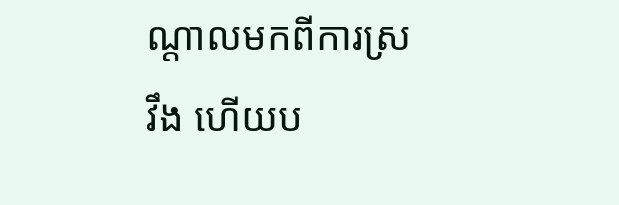ណ្តាលមកពីការស្រវឹង ហើយប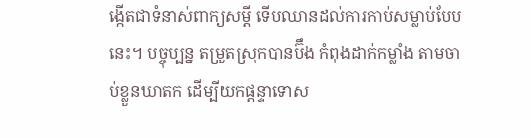ង្កើតជាទំនាស់ពាក្យសម្តី ទើបឈានដល់ការកាប់សម្លាប់បែបនេះ។ បច្ចុប្បន្ន តម្រួតស្រុកបានប៊ឹង កំពុងដាក់កម្លាំង តាមចាប់ខ្លួនឃាតក ដើម្បីយកផ្តន្ទាទោស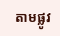តាមផ្លូវ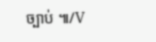ច្បាប់ ៕/V